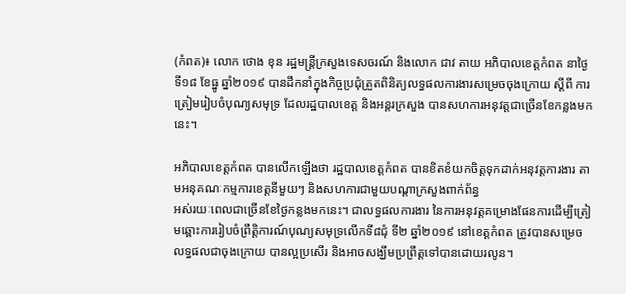(កំពត)៖ លោក ថោង ខុន រដ្ឋមន្ត្រីក្រសួងទេសចរណ៍ និងលោក ជាវ តាយ អភិបាលខេត្តកំពត នាថ្ងៃទី១៨ ខែធ្នូ ឆ្នាំ២០១៩ បានដឹកនាំក្នុងកិច្ចប្រជុំត្រួតពិនិត្យលទ្ធផលការងារសម្រេចចុងក្រោយ ស្ដីពី ការត្រៀមរៀបចំបុណ្យសមុទ្រ ដែលរដ្ឋបាលខេត្ត និងអន្តរក្រសួង បានសហការអនុវត្តជាច្រើនខែកន្លងមកនេះ។

អភិបាលខេត្តកំពត បានលើកឡើងថា រដ្ឋបាលខេត្តកំពត បានខិតខំយកចិត្តទុកដាក់អនុវត្តការងារ តាមអនុគណៈកម្មការខេត្តនីមួយៗ និងសហការជាមួយបណ្តាក្រសួងពាក់ព័ន្ធ
អស់រយៈពេលជាច្រើនខែថ្ងៃកន្លងមកនេះ។ ជាលទ្ធផលការងារ នៃការអនុវត្តគម្រោងផែនការដើម្បីត្រៀមឆ្ពោះការរៀបចំព្រឹត្តិការណ៍បុណ្យសមុទ្រលើកទី៨ជុំ ទី២ ឆ្នាំ២០១៩ នៅខេត្តកំពត ត្រូវបានសម្រេចលទ្ធផលជាចុងក្រោយ បានល្អប្រសើរ និងអាចសង្ឃឹមប្រព្រឹត្តទៅបានដោយរលូន។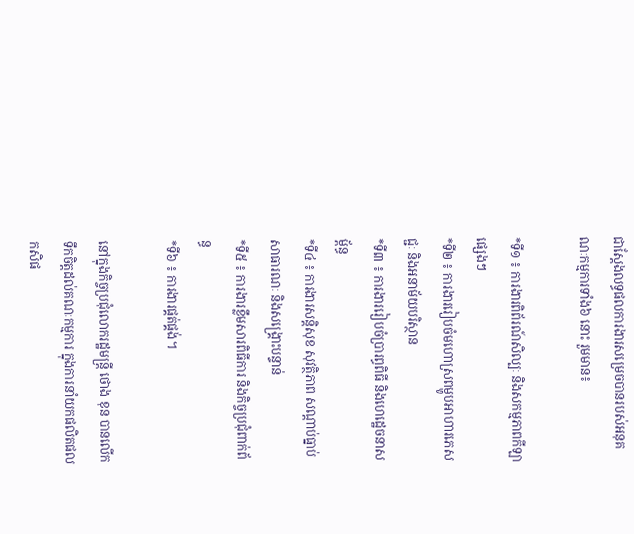ជាស្តែងលទ្ធផលការងារសម្រេចបានរបស់អនុគណៈកម្មការទាំង៦ នោះ រួមមាន៖

*ទី១ ៖ ការងារពិព័រណ៍សិល្បៈ និងសកម្មភាពកីឡាផ្សេងៗ
*ទី២ ៖ ការងាររៀបចំមហោស្រពម្ហូបអាហារភេសជ្ជៈ និងអនាម័យបរិស្ថាន
*ទី៣ ៖ ការងាររៀបចំប្រារព្ធពិធី និងហេដ្ឋេចនាសម្ព័ន្ធ
*ទី៤ ៖ ការងារសន្តិសុខ សុវត្ថិភាព សណ្ដាប់ធ្នាប់សាធារណៈ និងសង្រ្គោះបន្ទាន់
*ទី៥ ៖ ការងារខ្លឹមសារពិធីការ និងកិច្ចប្រជុំពាក់ព័ន្ធ
*ទី៦ ៖ ការងារផ្គត់ផ្គង់។

នៅក្នុងកិច្ចប្រជុំលោករដ្ឋមន្ត្រី ថោង ខុន បានលើកទឹកចិត្តដល់គណៈកម្មការ ក្នុងការនាំយកផលិតផលកសិផ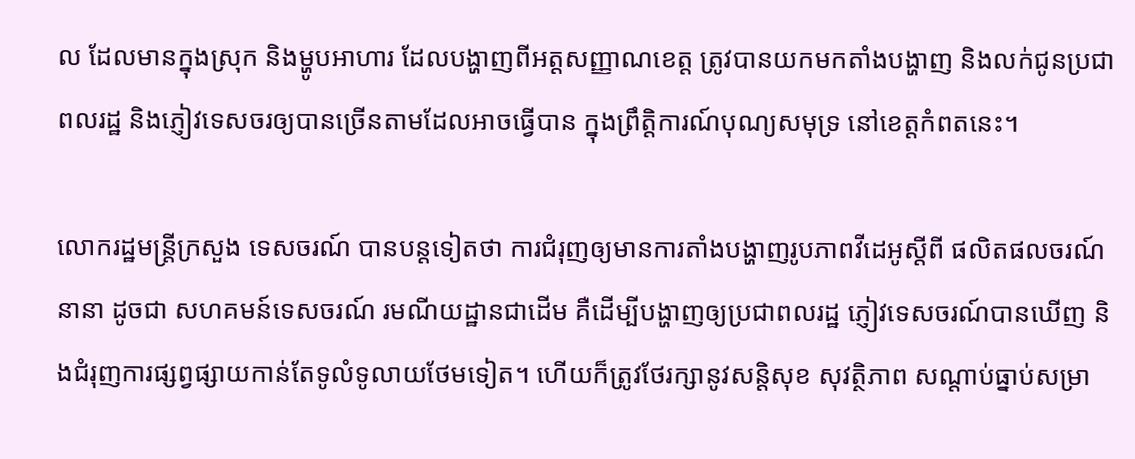ល ដែលមានក្នុងស្រុក និងម្ហូបអាហារ ដែលបង្ហាញពីអត្តសញ្ញាណខេត្ត ត្រូវបានយកមកតាំងបង្ហាញ និងលក់ជូនប្រជាពលរដ្ឋ និងភ្ញៀវទេសចរឲ្យបានច្រើនតាមដែលអាចធ្វើបាន ក្នុងព្រឹត្តិការណ៍បុណ្យសមុទ្រ នៅខេត្តកំពតនេះ។

លោករដ្ឋមន្ត្រីក្រសួង ទេសចរណ៍ បានបន្តទៀតថា ការជំរុញឲ្យមានការតាំងបង្ហាញរូបភាពវីដេអូស្តីពី ផលិតផលចរណ៍នានា ដូចជា សហគមន៍ទេសចរណ៍ រមណីយដ្ឋានជាដើម គឺដើម្បីបង្ហាញឲ្យប្រជាពលរដ្ឋ ភ្ញៀវទេសចរណ៍បានឃើញ និងជំរុញការផ្សព្វផ្សាយកាន់តែទូលំទូលាយថែមទៀត។ ហើយក៏ត្រូវថែរក្សានូវសន្តិសុខ សុវត្ថិភាព សណ្ដាប់ធ្នាប់សម្រា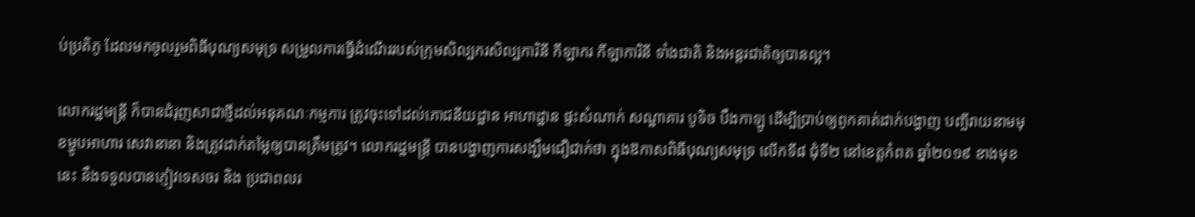ប់ប្រតិភូ ដែលមកចូលរួមពិធីបុណ្យសមុទ្រ សម្រួលការធ្វើដំណើររបស់ក្រុមសិល្បករសិល្បការិនី កីឡាករ កីឡាការិនី ទាំងជាតិ និងអន្តរជាតិឲ្យបានល្អ។

លោករដ្ឋមន្ត្រី ក៏បានជំរុញសាជាថ្មីដល់អនុគណៈកម្មការ ត្រូវចុះទៅដល់ភោជនីយដ្ឋាន អាហាដ្ឋាន ផ្ទះសំណាក់ សណ្ឋាគារ បូទិច បឹងកាឡូ ដើម្បីប្រាប់ឲ្យពូកគាត់ដាក់បង្ហាញ បញ្ចីរាយនាមមុខម្ហូបអាហារ សេវានានា និងត្រូវដាក់តម្លៃឲ្យបានត្រឹមត្រូវ។ លោករដ្ឋមន្ត្រី បានបង្ហាញការសង្ឃឹមជឿជាក់ថា ក្នុងឱកាសពិធីបុណ្យសមុទ្រ លើកទី៨ ជុំទី២ នៅខេត្តកំពត ឆ្នាំ២០១៩ ខាងមុខនេះ នឹងទទួលបានភ្ញៀវទេសចរ និង ប្រជាពលរ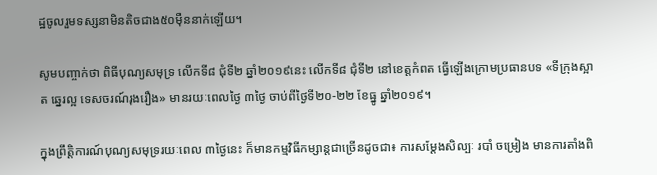ដ្ឋចូលរួមទស្សនាមិនតិចជាង៥០ម៉ឺននាក់ឡើយ។

សូមបញ្ចាក់ថា ពិធីបុណ្យសមុទ្រ លើកទី៨ ជុំទី២ ឆ្នាំ២០១៩នេះ លើកទី៨ ជុំទី២ នៅខេត្តកំពត ធ្វើឡើងក្រោមប្រធានបទ «ទីក្រុងស្អាត ឆ្នេរល្អ ទេសចរណ៍រុងរឿង» មានរយៈពេលថ្ងៃ ៣ថ្ងៃ ចាប់ពីថ្ងៃទី២០-២២ ខែធ្នូ ឆ្នាំ២០១៩។

ក្នុងព្រឹត្តិការណ៍បុណ្យសមុទ្ររយៈពេល ៣ថ្ងៃនេះ ក៏មានកម្មវិធីកម្សាន្តជាច្រើនដូចជា៖ ការសម្ដែងសិល្បៈ របាំ ចម្រៀង មានការតាំងពិ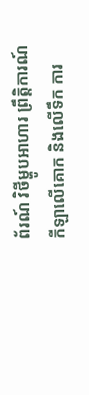ព័រណ៍ វិថីម្ហូបអាហារ ព្រឹត្តិការណ៍កីឡាលើគោក និងលើទឹក ការ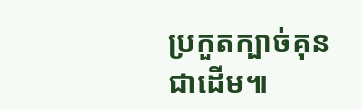ប្រកួតក្បាច់គុនជាដើម៕